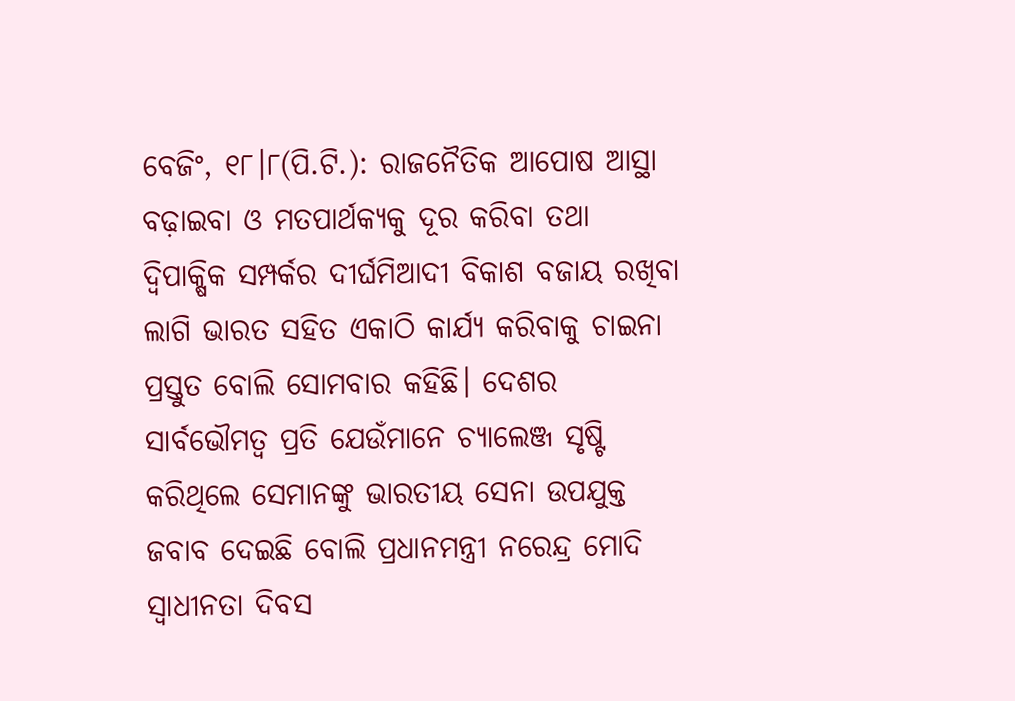ବେଜିଂ, ୧୮।୮(ପି.ଟି.): ରାଜନୈତିକ ଆପୋଷ ଆସ୍ଥା ବଢ଼ାଇବା ଓ ମତପାର୍ଥକ୍ୟକୁ ଦୂର କରିବା ତଥା ଦ୍ୱିପାକ୍ଷିକ ସମ୍ପର୍କର ଦୀର୍ଘମିଆଦୀ ବିକାଶ ବଜାୟ ରଖିବା ଲାଗି ଭାରତ ସହିତ ଏକାଠି କାର୍ଯ୍ୟ କରିବାକୁ ଚାଇନା ପ୍ରସ୍ତୁତ ବୋଲି ସୋମବାର କହିଛି। ଦେଶର ସାର୍ବଭୌମତ୍ୱ ପ୍ରତି ଯେଉଁମାନେ ଚ୍ୟାଲେଞ୍ଜ ସୃଷ୍ଟି କରିଥିଲେ ସେମାନଙ୍କୁ ଭାରତୀୟ ସେନା ଉପଯୁକ୍ତ ଜବାବ ଦେଇଛି ବୋଲି ପ୍ରଧାନମନ୍ତ୍ରୀ ନରେନ୍ଦ୍ର ମୋଦି ସ୍ବାଧୀନତା ଦିବସ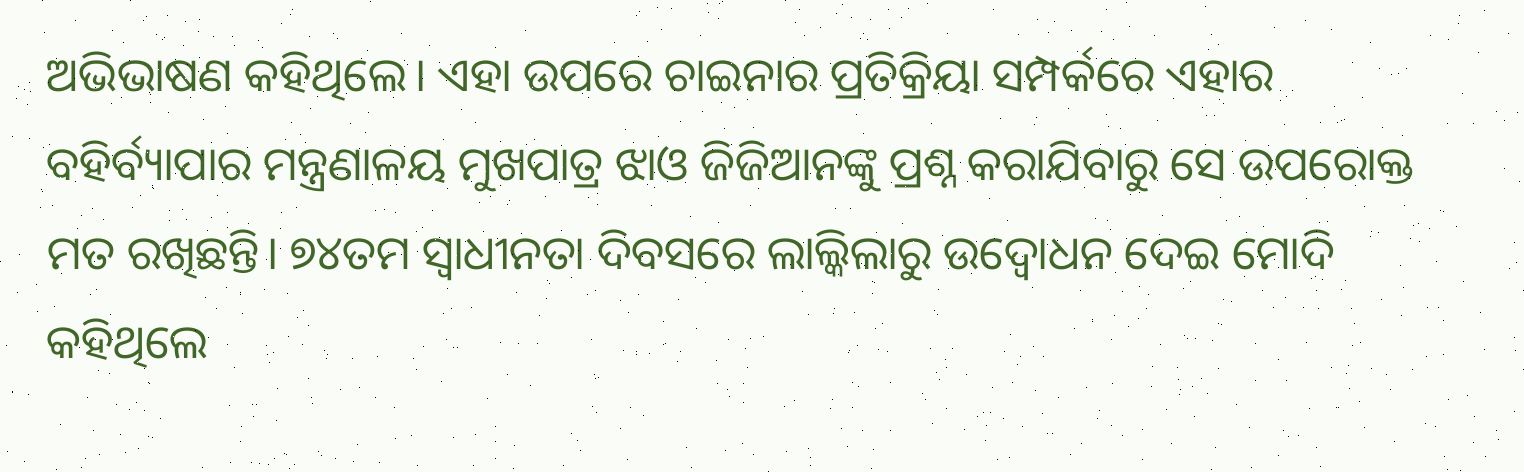ଅଭିଭାଷଣ କହିଥିଲେ। ଏହା ଉପରେ ଚାଇନାର ପ୍ରତିକ୍ରିୟା ସମ୍ପର୍କରେ ଏହାର ବହିର୍ବ୍ୟାପାର ମନ୍ତ୍ରଣାଳୟ ମୁଖପାତ୍ର ଝାଓ ଜିଜିଆନଙ୍କୁ ପ୍ରଶ୍ନ କରାଯିବାରୁ ସେ ଉପରୋକ୍ତ ମତ ରଖିଛନ୍ତି। ୭୪ତମ ସ୍ବାଧୀନତା ଦିବସରେ ଲାଲ୍କିଲାରୁ ଉଦ୍ବୋଧନ ଦେଇ ମୋଦି କହିଥିଲେ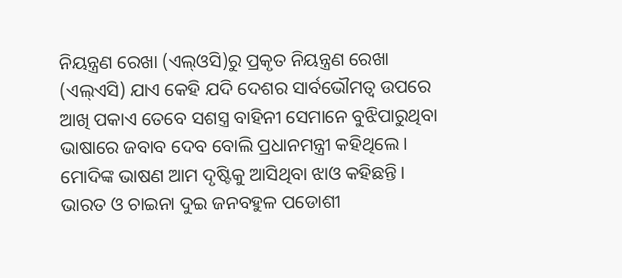ନିୟନ୍ତ୍ରଣ ରେଖା (ଏଲ୍ଓସି)ରୁ ପ୍ରକୃତ ନିୟନ୍ତ୍ରଣ ରେଖା (ଏଲ୍ଏସି) ଯାଏ କେହି ଯଦି ଦେଶର ସାର୍ବଭୌମତ୍ୱ ଉପରେ ଆଖି ପକାଏ ତେବେ ସଶସ୍ତ୍ର ବାହିନୀ ସେମାନେ ବୁଝିପାରୁଥିବା ଭାଷାରେ ଜବାବ ଦେବ ବୋଲି ପ୍ରଧାନମନ୍ତ୍ରୀ କହିଥିଲେ। ମୋଦିଙ୍କ ଭାଷଣ ଆମ ଦୃଷ୍ଟିକୁ ଆସିଥିବା ଝାଓ କହିଛନ୍ତି। ଭାରତ ଓ ଚାଇନା ଦୁଇ ଜନବହୁଳ ପଡୋଶୀ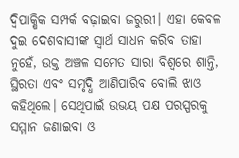ଦ୍ୱିପାକ୍ଷିକ ସମ୍ପର୍କ ବଢ଼ାଇବା ଜରୁରୀ। ଏହା କେବଳ ଦୁଇ ଦେଶବାସୀଙ୍କ ସ୍ବାର୍ଥ ସାଧନ କରିବ ତାହା ନୁହେଁ, ଉକ୍ତ ଅଞ୍ଚଳ ସମେତ ସାରା ବିଶ୍ୱରେ ଶାନ୍ତି, ସ୍ଥିରତା ଏବଂ ସମୃଦ୍ଧି ଆଣିପାରିବ ବୋଲି ଝାଓ କହିଥିଲେ। ସେଥିପାଇଁ ଉଭୟ ପକ୍ଷ ପରସ୍ପରକୁ ସମ୍ମାନ ଜଣାଇବା ଓ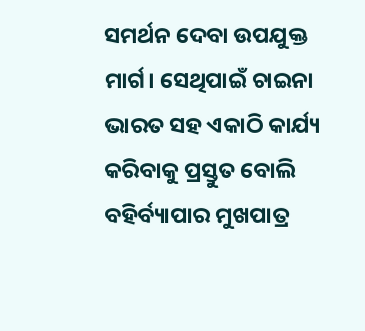ସମର୍ଥନ ଦେବା ଉପଯୁକ୍ତ ମାର୍ଗ। ସେଥିପାଇଁ ଚାଇନା ଭାରତ ସହ ଏକାଠି କାର୍ଯ୍ୟ କରିବାକୁ ପ୍ରସ୍ତୁତ ବୋଲି ବହିର୍ବ୍ୟାପାର ମୁଖପାତ୍ର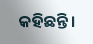କହିଛନ୍ତି।